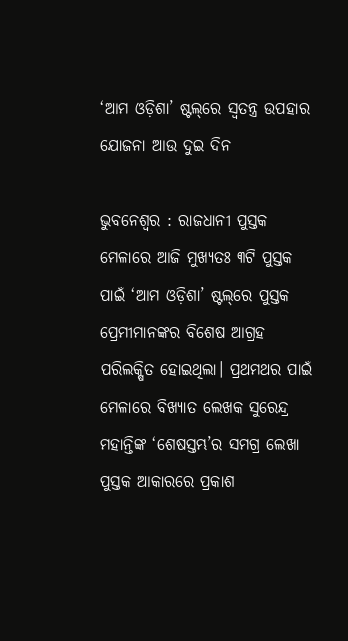‘ଆମ ଓଡ଼ିଶା’ ଷ୍ଟଲ୍‌ରେ ସ୍ୱତନ୍ତ୍ର ଉପହାର ଯୋଜନା ଆଉ ଦୁଇ ଦିନ

ଭୁବନେଶ୍ୱର : ରାଜଧାନୀ ପୁସ୍ତକ ମେଳାରେ ଆଜି ମୁଖ୍ୟତଃ ୩ଟି ପୁସ୍ତକ ପାଇଁ ‘ଆମ ଓଡ଼ିଶା’ ଷ୍ଟଲ୍‌ରେ ପୁସ୍ତକ ପ୍ରେମୀମାନଙ୍କର ବିଶେଷ ଆଗ୍ରହ ପରିଲକ୍ଷିତ ହୋଇଥିଲା। ପ୍ରଥମଥର ପାଇଁ ମେଳାରେ ବିଖ୍ୟାତ ଲେଖକ ସୁରେନ୍ଦ୍ର ମହାନ୍ତିଙ୍କ ‘ଶେଷସ୍ତମ୍ଭ’ର ସମଗ୍ର ଲେଖା ପୁସ୍ତକ ଆକାରରେ ପ୍ରକାଶ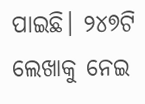ପାଇଛି। ୨୪୭ଟି ଲେଖାକୁ ନେଇ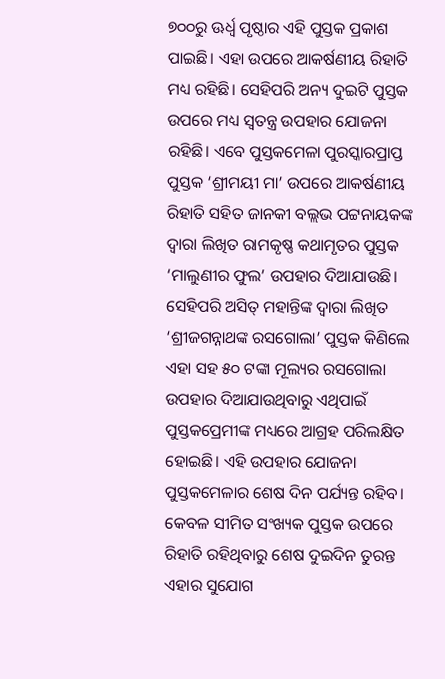୭୦୦ରୁ ଊର୍ଧ୍ୱ ପୃଷ୍ଠାର ଏହି ପୁସ୍ତକ ପ୍ରକାଶ ପାଇଛି। ଏହା ଉପରେ ଆକର୍ଷଣୀୟ ରିହାତି ମଧ୍ୟ ରହିଛି। ସେହିପରି ଅନ୍ୟ ଦୁଇଟି ପୁସ୍ତକ ଉପରେ ମଧ୍ୟ ସ୍ୱତନ୍ତ୍ର ଉପହାର ଯୋଜନା ରହିଛି। ଏବେ ପୁସ୍ତକମେଳା ପୁରସ୍କାରପ୍ରାପ୍ତ ପୁସ୍ତକ ‘ଶ୍ରୀମୟୀ ମା’ ଉପରେ ଆକର୍ଷଣୀୟ ରିହାତି ସହିତ ଜାନକୀ ବଲ୍ଲଭ ପଟ୍ଟନାୟକଙ୍କ ଦ୍ୱାରା ଲିଖିତ ରାମକୃଷ୍ଣ କଥାମୃତର ପୁସ୍ତକ ‘ମାଲୁଣୀର ଫୁଲ’ ଉପହାର ଦିଆଯାଉଛି। ସେହିପରି ଅସିତ୍‌ ମହାନ୍ତିଙ୍କ ଦ୍ୱାରା ଲିଖିତ ‘ଶ୍ରୀଜଗନ୍ନାଥଙ୍କ ରସଗୋଲା’ ପୁସ୍ତକ କିଣିଲେ ଏହା ସହ ୫୦ ଟଙ୍କା ମୂଲ୍ୟର ରସଗୋଲା ଉପହାର ଦିଆଯାଉଥିବାରୁ ଏଥିପାଇଁ ପୁସ୍ତକପ୍ରେମୀଙ୍କ ମଧ୍ୟରେ ଆଗ୍ରହ ପରିଲକ୍ଷିତ ହୋଇଛି। ଏହି ଉପହାର ଯୋଜନା ପୁସ୍ତକମେଳାର ଶେଷ ଦିନ ପର୍ଯ୍ୟନ୍ତ ରହିବ। କେବଳ ସୀମିତ ସଂଖ୍ୟକ ପୁସ୍ତକ ଉପରେ ରିହାତି ରହିଥିବାରୁ ଶେଷ ଦୁଇଦିନ ତୁରନ୍ତ ଏହାର ସୁଯୋଗ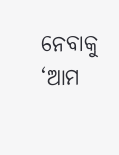ନେବାକୁ ‘ଆମ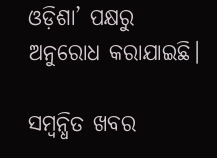ଓଡ଼ିଶା’ ପକ୍ଷରୁ ଅନୁରୋଧ କରାଯାଇଛି।

ସମ୍ବନ୍ଧିତ ଖବର